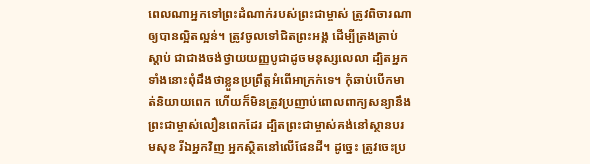ពេលណាអ្នកទៅព្រះដំណាក់របស់ព្រះជាម្ចាស់ ត្រូវពិចារណាឲ្យបានល្អិតល្អន់។ ត្រូវចូលទៅជិតព្រះអង្គ ដើម្បីត្រងត្រាប់ស្ដាប់ ជាជាងចង់ថ្វាយយញ្ញបូជាដូចមនុស្សលេលា ដ្បិតអ្នកទាំងនោះពុំដឹងថាខ្លួនប្រព្រឹត្តអំពើអាក្រក់ទេ។ កុំឆាប់បើកមាត់និយាយពេក ហើយក៏មិនត្រូវប្រញាប់ពោលពាក្យសន្យានឹងព្រះជាម្ចាស់លឿនពេកដែរ ដ្បិតព្រះជាម្ចាស់គង់នៅស្ថានបរមសុខ រីឯអ្នកវិញ អ្នកស្ថិតនៅលើផែនដី។ ដូច្នេះ ត្រូវចេះប្រ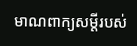មាណពាក្យសម្ដីរបស់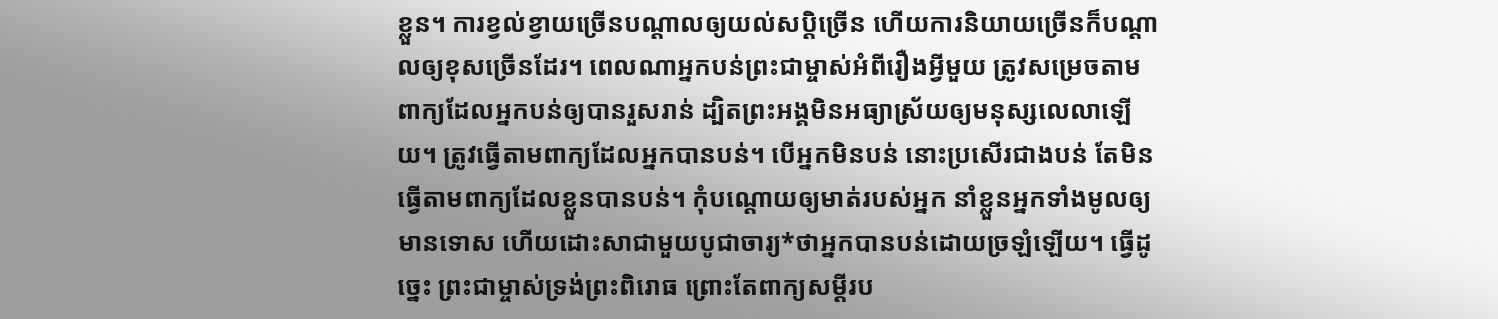ខ្លួន។ ការខ្វល់ខ្វាយច្រើនបណ្ដាលឲ្យយល់សប្ដិច្រើន ហើយការនិយាយច្រើនក៏បណ្ដាលឲ្យខុសច្រើនដែរ។ ពេលណាអ្នកបន់ព្រះជាម្ចាស់អំពីរឿងអ្វីមួយ ត្រូវសម្រេចតាមពាក្យដែលអ្នកបន់ឲ្យបានរួសរាន់ ដ្បិតព្រះអង្គមិនអធ្យាស្រ័យឲ្យមនុស្សលេលាឡើយ។ ត្រូវធ្វើតាមពាក្យដែលអ្នកបានបន់។ បើអ្នកមិនបន់ នោះប្រសើរជាងបន់ តែមិនធ្វើតាមពាក្យដែលខ្លួនបានបន់។ កុំបណ្តោយឲ្យមាត់របស់អ្នក នាំខ្លួនអ្នកទាំងមូលឲ្យមានទោស ហើយដោះសាជាមួយបូជាចារ្យ*ថាអ្នកបានបន់ដោយច្រឡំឡើយ។ ធ្វើដូច្នេះ ព្រះជាម្ចាស់ទ្រង់ព្រះពិរោធ ព្រោះតែពាក្យសម្ដីរប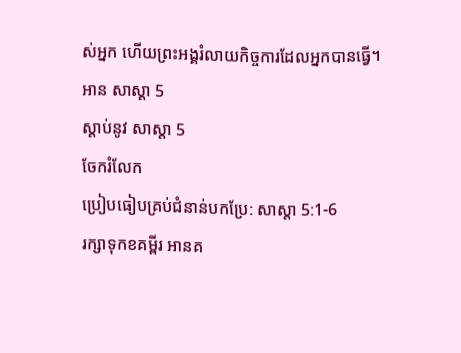ស់អ្នក ហើយព្រះអង្គរំលាយកិច្ចការដែលអ្នកបានធ្វើ។
អាន សាស្ដា 5
ស្ដាប់នូវ សាស្ដា 5
ចែករំលែក
ប្រៀបធៀបគ្រប់ជំនាន់បកប្រែ: សាស្ដា 5:1-6
រក្សាទុកខគម្ពីរ អានគ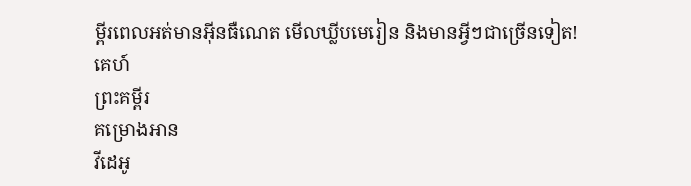ម្ពីរពេលអត់មានអ៊ីនធឺណេត មើលឃ្លីបមេរៀន និងមានអ្វីៗជាច្រើនទៀត!
គេហ៍
ព្រះគម្ពីរ
គម្រោងអាន
វីដេអូ